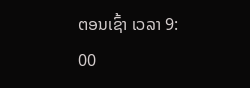ຕອນເຊົ້າ ເວລາ 9: 00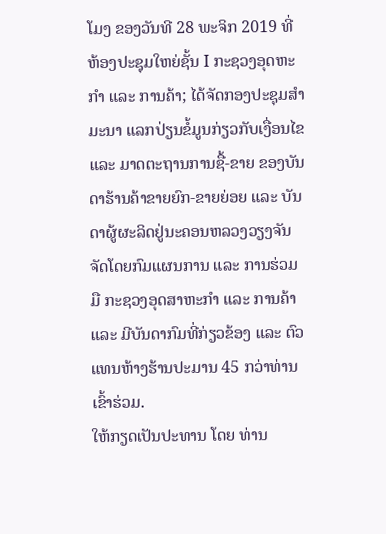ໂມງ ຂອງວັນທີ 28 ພະຈິກ 2019 ທີ່ຫ້ອງປະຊຸມໃຫຍ່ຊັ້ນ I ກະຊວງອຸດຫະກໍາ ແລະ ການຄ້າ; ໄດ້ຈັດກອງປະຊຸມສຳມະນາ ແລກປ່ຽນຂໍ້ມູນກ່ຽວກັບເງື່ອນໄຂ ແລະ ມາດຕະຖານການຊື້-ຂາຍ ຂອງບັນດາຮ້ານຄ້າຂາຍຍົກ-ຂາຍຍ່ອຍ ແລະ ບັນດາຜູ້ຜະລິດຢູ່ນະຄອນຫລວງວຽງຈັນ ຈັດໂດຍກົມແຜນການ ແລະ ການຮ່ວມມື ກະຊວງອຸດສາຫະກຳ ແລະ ການຄ້າ ແລະ ມີບັນດາກົມທີ່ກ່ຽວຂ້ອງ ແລະ ຕົວແທນຫ້າງຮ້ານປະມານ 45 ກວ່າທ່ານເຂົ້າຮ່ວມ.
ໃຫ້ກຽດເປັນປະທານ ໂດຍ ທ່ານ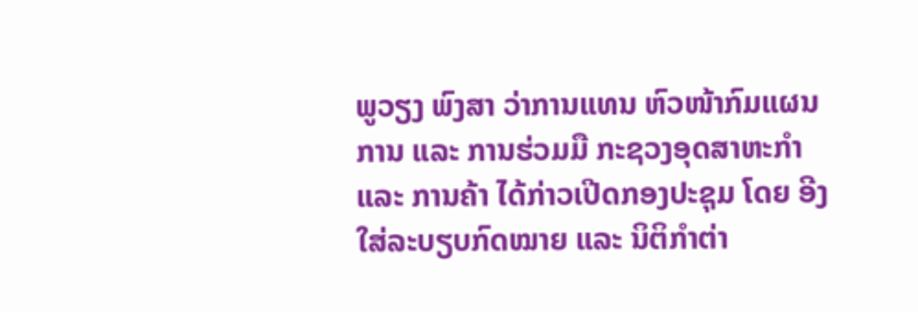ພູວຽງ ພົງສາ ວ່າການແທນ ຫົວໜ້າກົມແຜນການ ແລະ ການຮ່ວມມື ກະຊວງອຸດສາຫະກໍາ ແລະ ການຄ້າ ໄດ້ກ່າວເປີດກອງປະຊຸມ ໂດຍ ອີງໃສ່ລະບຽບກົດໝາຍ ແລະ ນິຕິກຳຕ່າ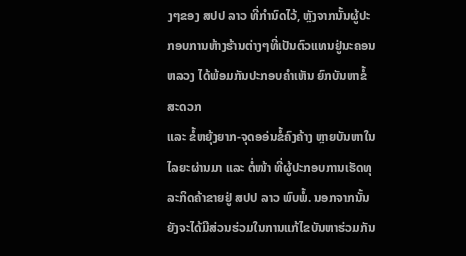ງໆຂອງ ສປປ ລາວ ທີ່ກຳນົດໄວ້, ຫຼັງຈາກນັ້ນຜູ້ປະກອບການຫ້າງຮ້ານຕ່າງໆທີ່ເປັນຕົວແທນຢູ່ນະຄອນຫລວງ ໄດ້ພ້ອມກັນປະກອບຄຳເຫັນ ຍົກບັນຫາຂໍ້ສະດວກ
ແລະ ຂໍ້ຫຍຸ້ງຍາກ-ຈຸດອອ່ນຂໍ້ຄົງຄ້າງ ຫຼາຍບັນຫາໃນໄລຍະຜ່ານມາ ແລະ ຕໍ່ໜ້າ ທີ່ຜູ້ປະກອບການເຮັດທຸລະກິດຄ້າຂາຍຢູ່ ສປປ ລາວ ພົບພໍ້. ນອກຈາກນັ້ນຍັງຈະໄດ້ມີສ່ວນຮ່ວມໃນການແກ້ໄຂບັນຫາຮ່ວມກັນ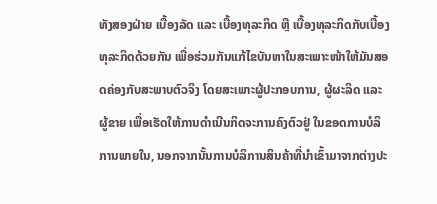ທັງສອງຝ່າຍ ເບື້ອງລັດ ແລະ ເບື້ອງທຸລະກິດ ຫຼື ເບື້ອງທຸລະກິດກັບເບື້ອງທຸລະກິດດ້ວຍກັນ ເພື່ອຮ່ວມກັນແກ້ໄຂບັນຫາໃນສະເພາະໜ້າໃຫ້ມັນສອດຄ່ອງກັບສະພາບຕົວຈິງ ໂດຍສະເພາະຜູ້ປະກອບການ, ຜູ້ຜະລິດ ແລະ ຜູ້ຂາຍ ເພື່ອເຮັດໃຫ້ການດໍາເນີນກິດຈະການຄົງຕົວຢູ່ ໃນຂອດການບໍລິການພາຍໃນ, ນອກຈາກນັ້ນການບໍລິການສິນຄ້າທີ່ນຳເຂົ້າມາຈາກຕ່າງປະ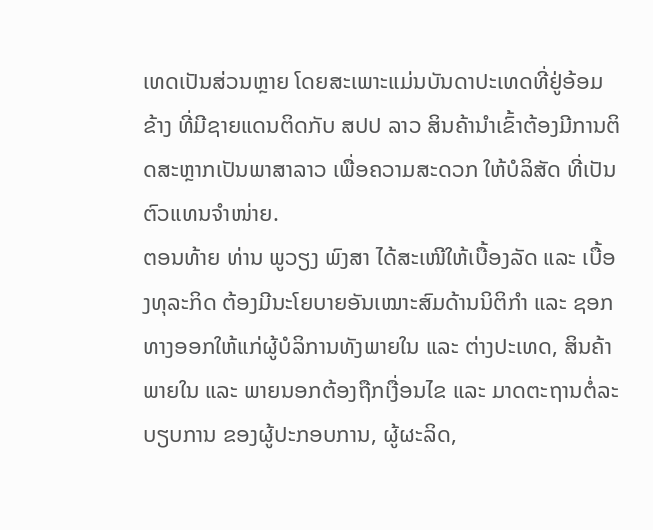ເທດເປັນສ່ວນຫຼາຍ ໂດຍສະເພາະແມ່ນບັນດາປະເທດທີ່ຢູ່ອ້ອມຂ້າງ ທີ່ມີຊາຍແດນຕິດກັບ ສປປ ລາວ ສິນຄ້ານຳເຂົ້າຕ້ອງມີການຕິດສະຫຼາກເປັນພາສາລາວ ເພື່ອຄວາມສະດວກ ໃຫ້ບໍລິສັດ ທີ່ເປັນຕົວແທນຈຳໜ່າຍ.
ຕອນທ້າຍ ທ່ານ ພູວຽງ ພົງສາ ໄດ້ສະເໜີໃຫ້ເບື້ອງລັດ ແລະ ເບື້ອງທຸລະກິດ ຕ້ອງມີນະໂຍບາຍອັນເໝາະສົມດ້ານນິຕິກຳ ແລະ ຊອກທາງອອກໃຫ້ແກ່ຜູ້ບໍລິການທັງພາຍໃນ ແລະ ຕ່າງປະເທດ, ສິນຄ້າພາຍໃນ ແລະ ພາຍນອກຕ້ອງຖືກເງື່ອນໄຂ ແລະ ມາດຕະຖານຕໍ່ລະບຽບການ ຂອງຜູ້ປະກອບການ, ຜູ້ຜະລິດ,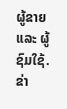ຜູ້ຂາຍ ແລະ ຜູ້ຊົມໃຊ້.
ຂ່າ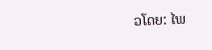ວໂດຍ: ໄພ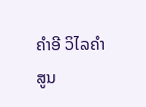ຄຳອີ ວິໄລຄຳ
ສູນ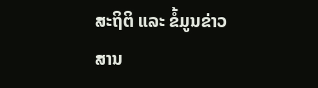ສະຖິຕິ ແລະ ຂໍ້ມູນຂ່າວສານ